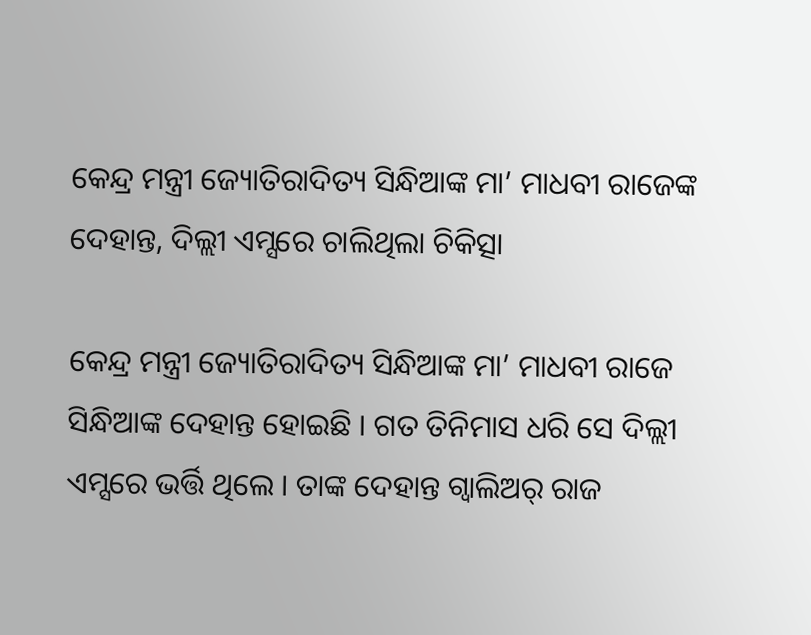କେନ୍ଦ୍ର ମନ୍ତ୍ରୀ ଜ୍ୟୋତିରାଦିତ୍ୟ ସିନ୍ଧିଆଙ୍କ ମା’ ମାଧବୀ ରାଜେଙ୍କ ଦେହାନ୍ତ, ଦିଲ୍ଲୀ ଏମ୍ସରେ ଚାଲିଥିଲା ଚିକିତ୍ସା

କେନ୍ଦ୍ର ମନ୍ତ୍ରୀ ଜ୍ୟୋତିରାଦିତ୍ୟ ସିନ୍ଧିଆଙ୍କ ମା’ ମାଧବୀ ରାଜେ ସିନ୍ଧିଆଙ୍କ ଦେହାନ୍ତ ହୋଇଛି । ଗତ ତିନିମାସ ଧରି ସେ ଦିଲ୍ଲୀ ଏମ୍ସରେ ଭର୍ତ୍ତି ଥିଲେ । ତାଙ୍କ ଦେହାନ୍ତ ଗ୍ୱାଲିଅର୍ ରାଜ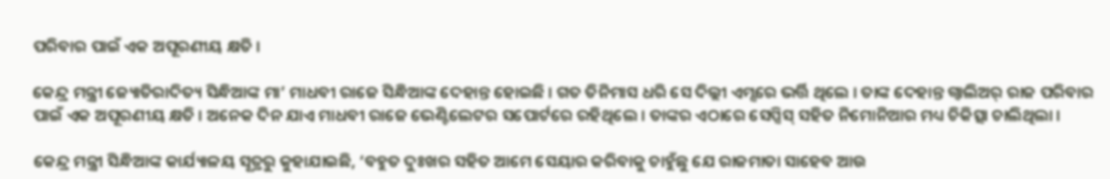ପରିବାର ପାଇଁ ଏକ ଅପୂରଣୀୟ କ୍ଷତି ।

କେନ୍ଦ୍ର ମନ୍ତ୍ରୀ ଜ୍ୟୋତିରାଦିତ୍ୟ ସିନ୍ଧିଆଙ୍କ ମା’ ମାଧବୀ ରାଜେ ସିନ୍ଧିଆଙ୍କ ଦେହାନ୍ତ ହୋଇଛି । ଗତ ତିନିମାସ ଧରି ସେ ଦିଲ୍ଲୀ ଏମ୍ସରେ ଭର୍ତ୍ତି ଥିଲେ । ତାଙ୍କ ଦେହାନ୍ତ ଗ୍ୱାଲିଅର୍ ରାଜ ପରିବାର ପାଇଁ ଏକ ଅପୂରଣୀୟ କ୍ଷତି । ଅନେକ ଦିନ ଯାଏ ମାଧବୀ ରାଜେ ଭେଣ୍ଟିଲେଟର ସପୋର୍ଟରେ ରହିଥିଲେ । ତାଙ୍କର ଏଠାରେ ସେପ୍ସିସ୍‌ ସହିତ ନିମୋନିଆର ମଧ୍ୟ ଚିକିତ୍ସା ଚାଲିଥିଲା ।

କେନ୍ଦ୍ର ମନ୍ତ୍ରୀ ସିନ୍ଧିଆଙ୍କ କାର୍ଯ୍ୟାଳୟ ସୂତ୍ରରୁ କୁହାଯାଇଛି, ‘ବହୁତ ଦୁଃଖର ସହିତ ଆମେ ସେୟାର କରିବାକୁ ଚାହୁଁଛୁ ଯେ ରାଜମାତା ସାହେବ ଆଉ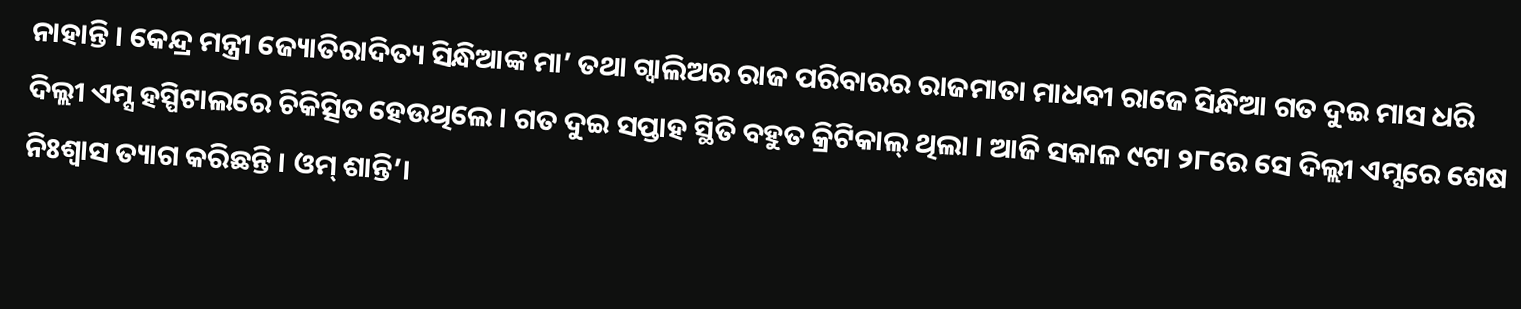ନାହାନ୍ତି । କେନ୍ଦ୍ର ମନ୍ତ୍ରୀ ଜ୍ୟୋତିରାଦିତ୍ୟ ସିନ୍ଧିଆଙ୍କ ମା’ ତଥା ଗ୍ୱାଲିଅର ରାଜ ପରିବାରର ରାଜମାତା ମାଧବୀ ରାଜେ ସିନ୍ଧିଆ ଗତ ଦୁଇ ମାସ ଧରି ଦିଲ୍ଲୀ ଏମ୍ସ ହସ୍ପିଟାଲରେ ଚିକିତ୍ସିତ ହେଉଥିଲେ । ଗତ ଦୁଇ ସପ୍ତାହ ସ୍ଥିତି ବହୁତ କ୍ରିଟିକାଲ୍‌ ଥିଲା । ଆଜି ସକାଳ ୯ଟା ୨୮ରେ ସେ ଦିଲ୍ଲୀ ଏମ୍ସରେ ଶେଷ ନିଃଶ୍ୱାସ ତ୍ୟାଗ କରିଛନ୍ତି । ଓମ୍ ଶାନ୍ତି’।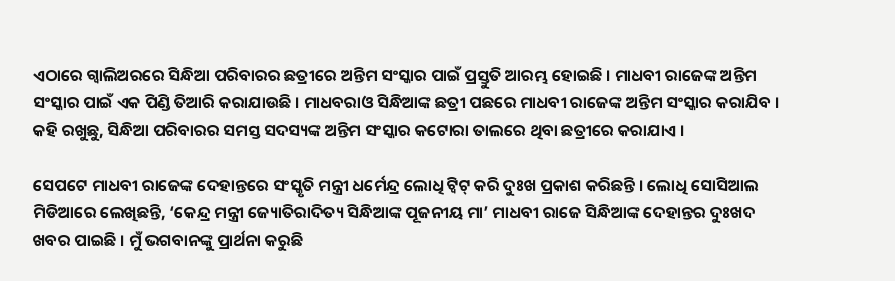ଏଠାରେ ଗ୍ୱାଲିଅରରେ ସିନ୍ଧିଆ ପରିବାରର ଛତ୍ରୀରେ ଅନ୍ତିମ ସଂସ୍କାର ପାଇଁ ପ୍ରସ୍ତୁତି ଆରମ୍ଭ ହୋଇଛି । ମାଧବୀ ରାଜେଙ୍କ ଅନ୍ତିମ ସଂସ୍କାର ପାଇଁ ଏକ ପିଣ୍ଡି ତିଆରି କରାଯାଉଛି । ମାଧବରାଓ ସିନ୍ଧିଆଙ୍କ ଛତ୍ରୀ ପଛରେ ମାଧବୀ ରାଜେଙ୍କ ଅନ୍ତିମ ସଂସ୍କାର କରାଯିବ । କହି ରଖୁଛୁ, ସିନ୍ଧିଆ ପରିବାରର ସମସ୍ତ ସଦସ୍ୟଙ୍କ ଅନ୍ତିମ ସଂସ୍କାର କଟୋରା ତାଲରେ ଥିବା ଛତ୍ରୀରେ କରାଯାଏ ।

ସେପଟେ ମାଧବୀ ରାଜେଙ୍କ ଦେହାନ୍ତରେ ସଂସ୍କୃତି ମନ୍ତ୍ରୀ ଧର୍ମେନ୍ଦ୍ର ଲୋଧି ଟ୍ୱିଟ୍ କରି ଦୁଃଖ ପ୍ରକାଶ କରିଛନ୍ତି । ଲୋଧି ସୋସିଆଲ ମିଡିଆରେ ଲେଖିଛନ୍ତି, ‘କେନ୍ଦ୍ର ମନ୍ତ୍ରୀ ଜ୍ୟୋତିରାଦିତ୍ୟ ସିନ୍ଧିଆଙ୍କ ପୂଜନୀୟ ମା’ ମାଧବୀ ରାଜେ ସିନ୍ଧିଆଙ୍କ ଦେହାନ୍ତର ଦୁଃଖଦ ଖବର ପାଇଛି । ମୁଁ ଭଗବାନଙ୍କୁ ପ୍ରାର୍ଥନା କରୁଛି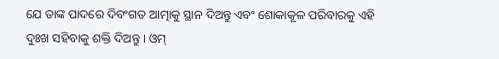ଯେ ତାଙ୍କ ପାଦରେ ଦିବଂଗତ ଆତ୍ମାକୁ ସ୍ଥାନ ଦିଅନ୍ତୁ ଏବଂ ଶୋକାକୂଳ ପରିବାରକୁ ଏହି ଦୁଃଖ ସହିବାକୁ ଶକ୍ତି ଦିଅନ୍ତୁ । ଓମ୍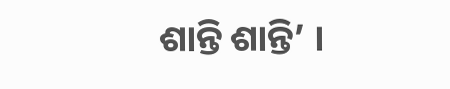ଶାନ୍ତି ଶାନ୍ତି’ ।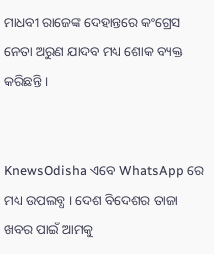ମାଧବୀ ରାଜେଙ୍କ ଦେହାନ୍ତରେ କଂଗ୍ରେସ ନେତା ଅରୁଣ ଯାଦବ ମଧ୍ୟ ଶୋକ ବ୍ୟକ୍ତ କରିଛନ୍ତି ।


KnewsOdisha ଏବେ WhatsApp ରେ ମଧ୍ୟ ଉପଲବ୍ଧ । ଦେଶ ବିଦେଶର ତାଜା ଖବର ପାଇଁ ଆମକୁ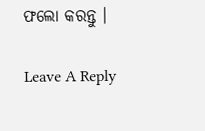ଫଲୋ କରନ୍ତୁ ।

Leave A Reply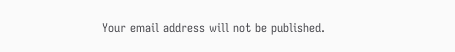Your email address will not be published.